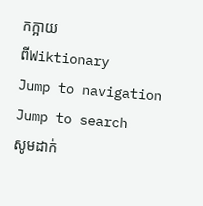កក្អាយ
ពីWiktionary
Jump to navigation
Jump to search
សូមដាក់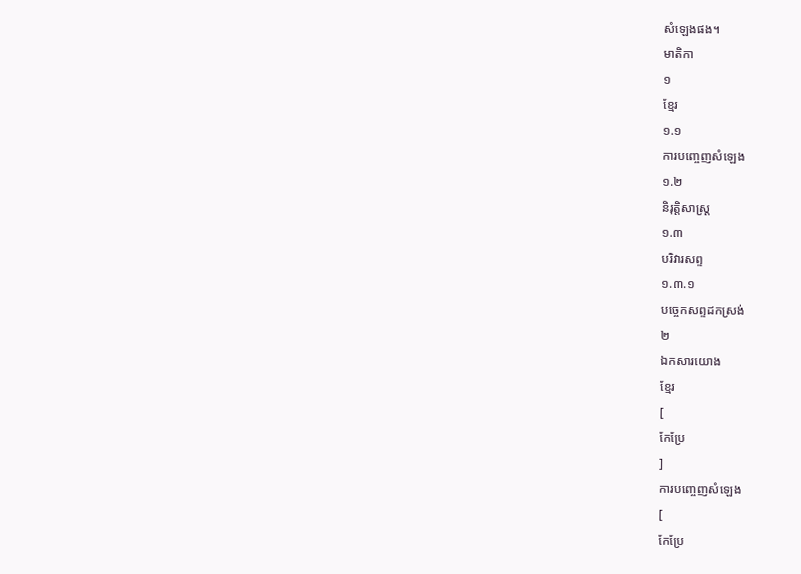សំឡេងផង។
មាតិកា
១
ខ្មែរ
១.១
ការបញ្ចេញសំឡេង
១.២
និរុត្តិសាស្ត្រ
១.៣
បរិវារសព្ទ
១.៣.១
បច្ចេកសព្ទដកស្រង់
២
ឯកសារយោង
ខ្មែរ
[
កែប្រែ
]
ការបញ្ចេញសំឡេង
[
កែប្រែ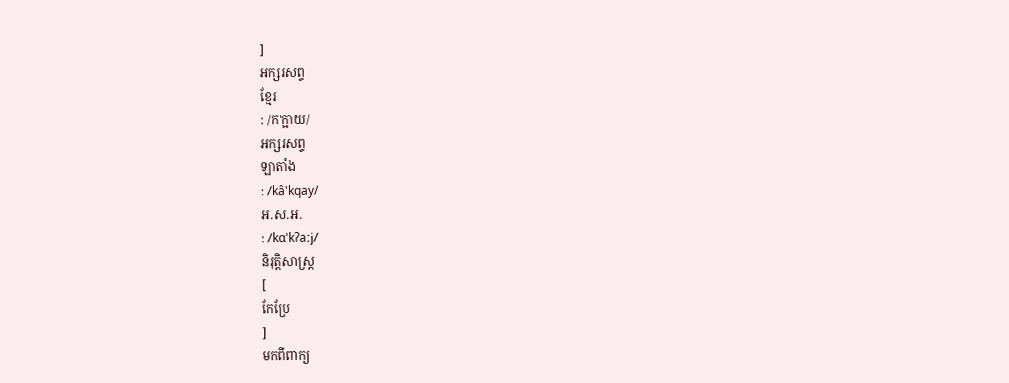]
អក្សរសព្ទ
ខ្មែរ
: /ក'ក្អាយ/
អក្សរសព្ទ
ឡាតាំង
: /kâ'kqay/
អ.ស.អ.
: /kɑ'kʔaːj/
និរុត្តិសាស្ត្រ
[
កែប្រែ
]
មកពីពាក្យ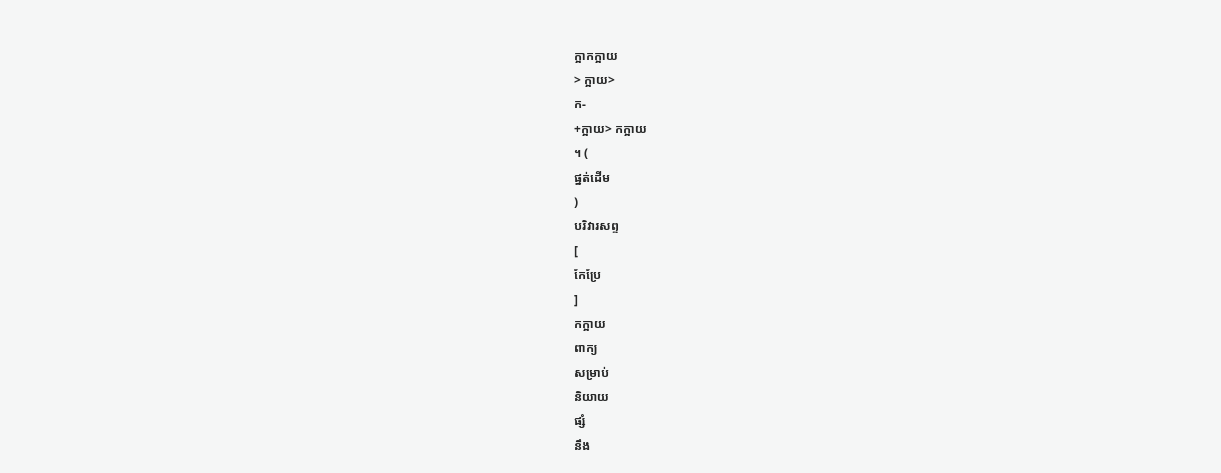ក្អាកក្អាយ
> ក្អាយ>
ក-
+ក្អាយ> កក្អាយ
។ (
ផ្នត់ដើម
)
បរិវារសព្ទ
[
កែប្រែ
]
កក្អាយ
ពាក្យ
សម្រាប់
និយាយ
ផ្សំ
នឹង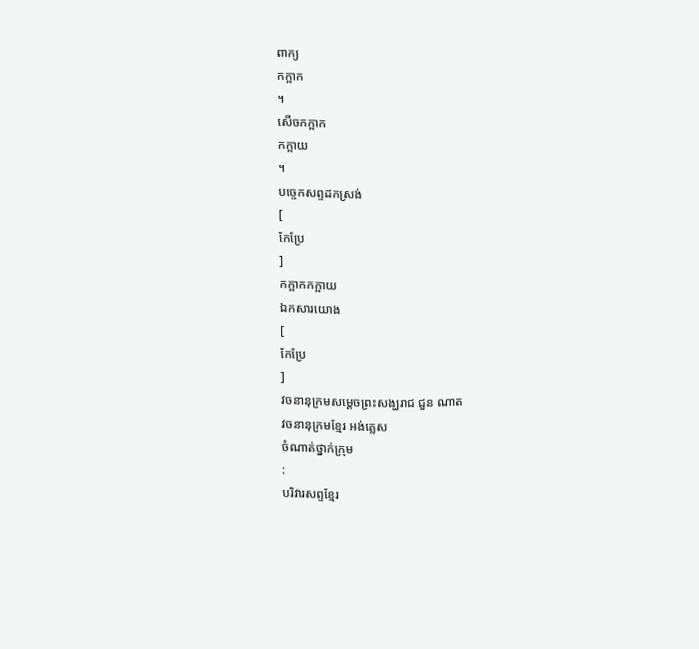ពាក្យ
កក្អាក
។
សើចកក្អាក
កក្អាយ
។
បច្ចេកសព្ទដកស្រង់
[
កែប្រែ
]
កក្អាកកក្អាយ
ឯកសារយោង
[
កែប្រែ
]
វចនានុក្រមសម្ដេចព្រះសង្ឃរាជ ជួន ណាត
វចនានុក្រមខ្មែរ អង់គ្លេស
ចំណាត់ថ្នាក់ក្រុម
:
បរិវារសព្ទខ្មែរ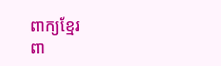ពាក្យខ្មែរ
ពា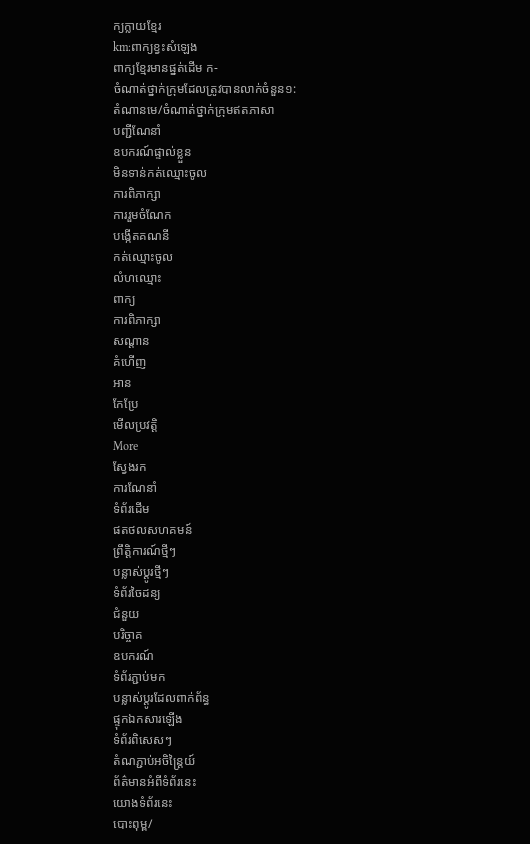ក្យក្លាយខ្មែរ
km:ពាក្យខ្វះសំឡេង
ពាក្យខ្មែរមានផ្នត់ដើម ក-
ចំណាត់ថ្នាក់ក្រុមដែលត្រូវបានលាក់ចំនួន១:
តំណានមេ/ចំណាត់ថ្នាក់ក្រុមឥតភាសា
បញ្ជីណែនាំ
ឧបករណ៍ផ្ទាល់ខ្លួន
មិនទាន់កត់ឈ្មោះចូល
ការពិភាក្សា
ការរួមចំណែក
បង្កើតគណនី
កត់ឈ្មោះចូល
លំហឈ្មោះ
ពាក្យ
ការពិភាក្សា
សណ្ដាន
គំហើញ
អាន
កែប្រែ
មើលប្រវត្តិ
More
ស្វែងរក
ការណែនាំ
ទំព័រដើម
ផតថលសហគមន៍
ព្រឹត្តិការណ៍ថ្មីៗ
បន្លាស់ប្ដូរថ្មីៗ
ទំព័រចៃដន្យ
ជំនួយ
បរិច្ចាគ
ឧបករណ៍
ទំព័រភ្ជាប់មក
បន្លាស់ប្ដូរដែលពាក់ព័ន្ធ
ផ្ទុកឯកសារឡើង
ទំព័រពិសេសៗ
តំណភ្ជាប់អចិន្ត្រៃយ៍
ព័ត៌មានអំពីទំព័រនេះ
យោងទំព័រនេះ
បោះពុម្ព/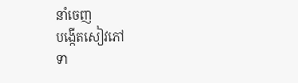នាំចេញ
បង្កើតសៀវភៅ
ទា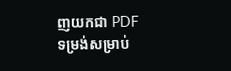ញយកជា PDF
ទម្រង់សម្រាប់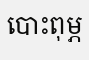បោះពុម្ភ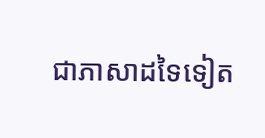ជាភាសាដទៃទៀត